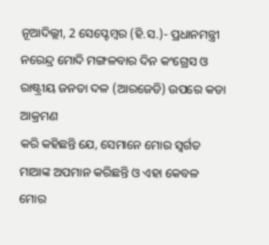ନୂଆଦିଲ୍ଲୀ, 2 ସେପ୍ଟେମ୍ବର (ହି.ସ.)- ପ୍ରଧାନମନ୍ତ୍ରୀ
ନରେନ୍ଦ୍ର ମୋଦି ମଙ୍ଗଳବାର ଦିନ କଂଗ୍ରେସ ଓ ରାଷ୍ଟ୍ରୀୟ ଜନତା ଦଳ (ଆରଜେଡି) ଉପରେ କଡା ଆକ୍ରମଣ
କରି କହିଛନ୍ତି ଯେ, ସେମାନେ ମୋର ସ୍ୱର୍ଗତ ମାଆଙ୍କ ଅପମାନ କରିଛନ୍ତି ଓ ଏହା କେବଳ
ମୋର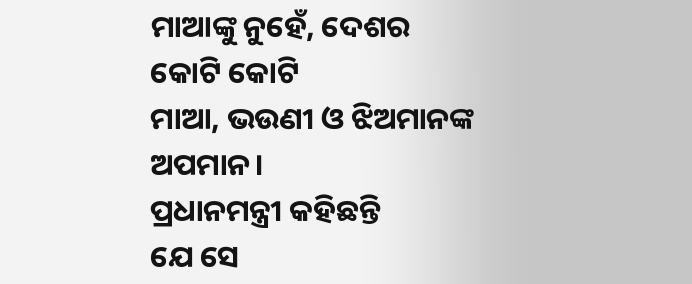ମାଆଙ୍କୁ ନୁହେଁ, ଦେଶର କୋଟି କୋଟି
ମାଆ, ଭଉଣୀ ଓ ଝିଅମାନଙ୍କ ଅପମାନ।
ପ୍ରଧାନମନ୍ତ୍ରୀ କହିଛନ୍ତି
ଯେ ସେ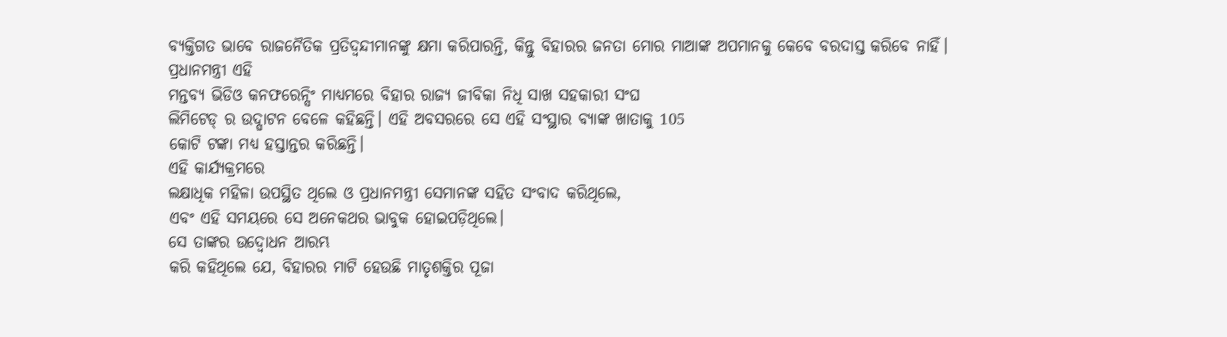ବ୍ୟକ୍ତିଗତ ଭାବେ ରାଜନୈତିକ ପ୍ରତିଦ୍ୱନ୍ଦୀମାନଙ୍କୁ କ୍ଷମା କରିପାରନ୍ତି, କିନ୍ତୁ ବିହାରର ଜନତା ମୋର ମାଆଙ୍କ ଅପମାନକୁ କେବେ ବରଦାସ୍ତ କରିବେ ନାହିଁ।
ପ୍ରଧାନମନ୍ତ୍ରୀ ଏହି
ମନ୍ତବ୍ୟ ଭିଡିଓ କନଫରେନ୍ସିଂ ମାଧ୍ୟମରେ ବିହାର ରାଜ୍ୟ ଜୀବିକା ନିଧି ସାଖ ସହକାରୀ ସଂଘ
ଲିମିଟେଡ୍ ର ଉଦ୍ଘାଟନ ବେଳେ କହିଛନ୍ତି। ଏହି ଅବସରରେ ସେ ଏହି ସଂସ୍ଥାର ବ୍ୟାଙ୍କ ଖାତାକୁ 105
କୋଟି ଟଙ୍କା ମଧ୍ୟ ହସ୍ତାନ୍ତର କରିଛନ୍ତି।
ଏହି କାର୍ଯ୍ୟକ୍ରମରେ
ଲକ୍ଷାଧିକ ମହିଳା ଉପସ୍ଥିତ ଥିଲେ ଓ ପ୍ରଧାନମନ୍ତ୍ରୀ ସେମାନଙ୍କ ସହିତ ସଂବାଦ କରିଥିଲେ,
ଏବଂ ଏହି ସମୟରେ ସେ ଅନେକଥର ଭାବୁକ ହୋଇପଡ଼ିଥିଲେ।
ସେ ତାଙ୍କର ଉଦ୍ବୋଧନ ଆରମ୍ଭ
କରି କହିଥିଲେ ଯେ, ବିହାରର ମାଟି ହେଉଛି ମାତୃଶକ୍ତିର ପୂଜା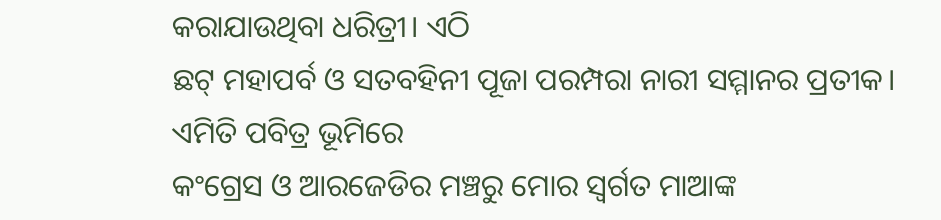କରାଯାଉଥିବା ଧରିତ୍ରୀ। ଏଠି
ଛଟ୍ ମହାପର୍ବ ଓ ସତବହିନୀ ପୂଜା ପରମ୍ପରା ନାରୀ ସମ୍ମାନର ପ୍ରତୀକ। ଏମିତି ପବିତ୍ର ଭୂମିରେ
କଂଗ୍ରେସ ଓ ଆରଜେଡିର ମଞ୍ଚରୁ ମୋର ସ୍ୱର୍ଗତ ମାଆଙ୍କ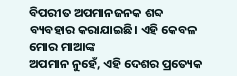ବିପରୀତ ଅପମାନଜନକ ଶବ୍ଦ ବ୍ୟବହାର କରାଯାଇଛି। ଏହି କେବଳ ମୋର ମାଆଙ୍କ
ଅପମାନ ନୁହେଁ, ଏହି ଦେଶର ପ୍ରତ୍ୟେକ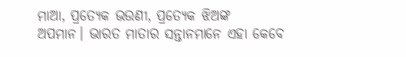ମାଆ, ପ୍ରତ୍ୟେକ ଭଉଣୀ, ପ୍ରତ୍ୟେକ ଝିଅଙ୍କ
ଅପମାନ। ଭାରତ ମାତାର ସନ୍ତାନମାନେ ଏହା କେବେ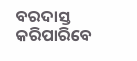ବରଦାସ୍ତ କରିପାରିବେ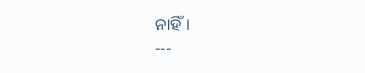ନାହିଁ।
---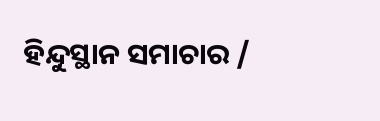ହିନ୍ଦୁସ୍ଥାନ ସମାଚାର /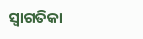ସ୍ୱାଗତିକା